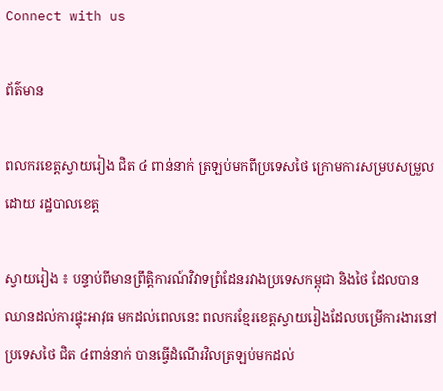Connect with us

ព័ត៌មាន

ពលករខេត្តស្វាយរៀង ជិត ៤ ពាន់នាក់ ត្រឡប់មកពីប្រទេសថៃ ក្រោមការសម្របសម្រួលដោយ រដ្ឋបាលខេត្ត

ស្វាយរៀង ៖ បន្ទាប់ពីមានព្រឹត្តិការណ៍វិវាទព្រំដែនរវាងប្រទេសកម្ពុជា និងថៃ ដែលបានឈានដល់ការផ្ទុះអាវុធ មកដល់ពេលនេះ ពលករខ្មែរខេត្តស្វាយរៀងដែលបម្រើការងារនៅប្រទេសថៃ ជិត ៤ពាន់នាក់ បានធ្វើដំណើរវិលត្រឡប់មកដល់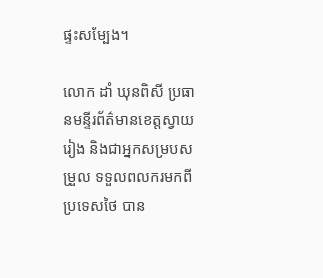ផ្ទះសម្បែង។

លោក ដាំ ឃុនពិសី ប្រធានមន្ទីរព័ត៌មានខេត្តស្វាយរៀង និងជាអ្នកសម្របសម្រួល ទទួលពលករមកពីប្រទេសថៃ បាន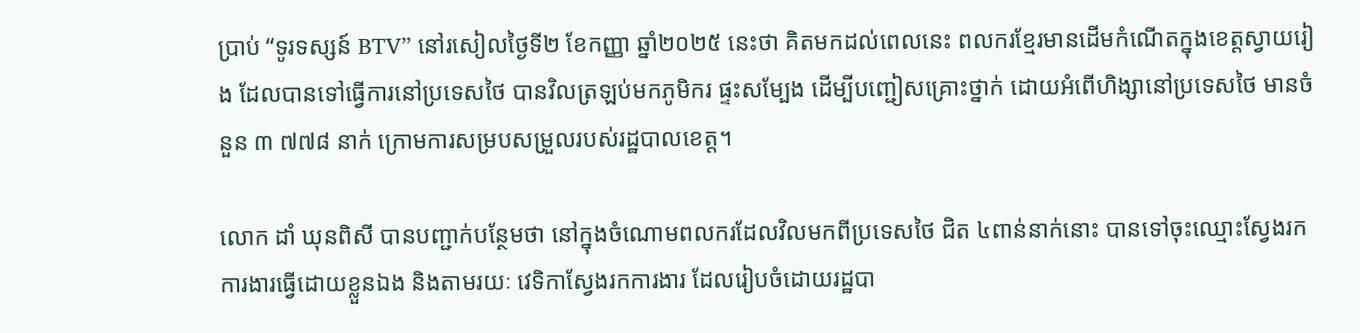ប្រាប់ “ទូរទស្សន៍ BTV” នៅរសៀលថ្ងៃទី២ ខែកញ្ញា ឆ្នាំ២០២៥ នេះថា គិតមកដល់ពេលនេះ ពលករខ្មែរមានដើមកំណើតក្នុងខេត្តស្វាយរៀង ដែលបានទៅធ្វើការនៅប្រទេសថៃ បានវិលត្រឡប់មកភូមិករ ផ្ទះសម្បែង ដើម្បីបញ្ជៀសគ្រោះថ្នាក់ ដោយអំពើហិង្សានៅប្រទេសថៃ មានចំនួន ៣ ៧៧៨ នាក់ ក្រោមការសម្របសម្រួលរបស់រដ្ឋបាលខេត្ត។

លោក ដាំ ឃុនពិសី បានបញ្ជាក់បន្ថែមថា នៅក្នុងចំណោមពលករដែលវិលមកពីប្រទេសថៃ ជិត ៤ពាន់នាក់នោះ បានទៅចុះឈ្មោះស្វែងរកការងារធ្វើដោយខ្លួនឯង និងតាមរយៈ វេទិកាស្វែងរកការងារ ដែលរៀបចំដោយរដ្ឋបា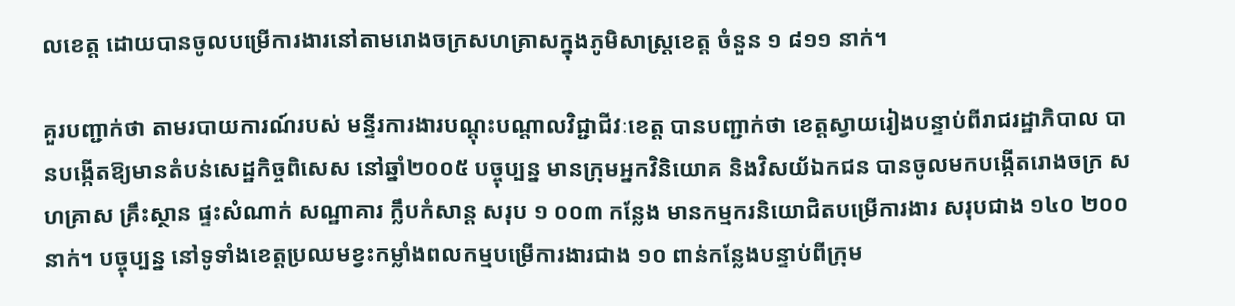លខេត្ត ដោយបានចូលបម្រើការងារនៅតាមរោងចក្រសហគ្រាសក្នុងភូមិសាស្ត្រខេត្ត ចំនួន ១ ៨១១ នាក់។

គួរបញ្ជាក់ថា តាមរបាយការណ៍របស់ មន្ទីរការងារបណ្តុះបណ្តាលវិជ្ជាជីវៈខេត្ត បានបញ្ជាក់ថា ខេត្តស្វាយរៀងបន្ទាប់ពីរាជរដ្ឋាភិបាល បានបង្កើតឱ្យមានតំបន់សេដ្ឋកិច្ចពិសេស នៅឆ្នាំ២០០៥ បច្ចុប្បន្ន មានក្រុមអ្នកវិនិយោគ និងវិសយ័ឯកជន បានចូលមកបង្កើតរោងចក្រ សហគ្រាស គ្រឹះស្ថាន ផ្ទះសំណាក់ សណ្ឋាគារ ក្លឹបកំសាន្ត សរុប ១ ០០៣ កន្លែង មានកម្មករនិយោជិតបម្រើការងារ សរុបជាង ១៤០ ២០០ នាក់។ បច្ចុប្បន្ន នៅទូទាំងខេត្តប្រឈមខ្វះកម្លាំងពលកម្មបម្រើការងារជាង ១០ ពាន់កន្លែងបន្ទាប់ពីក្រុម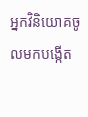អ្នកវិនិយោគចូលមកបង្កើត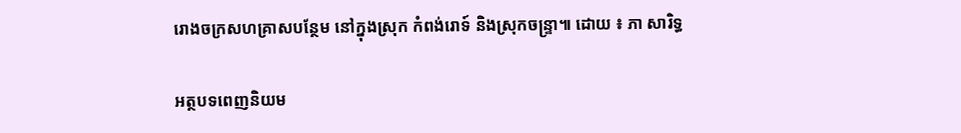រោងចក្រសហគ្រាសបន្ថែម នៅក្នុងស្រុក កំពង់រោទ៍ និងស្រុកចន្ទ្រា៕ ដោយ ៖ ភា សារិទ្ធ

អត្ថបទពេញនិយម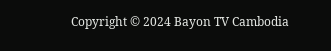Copyright © 2024 Bayon TV Cambodia